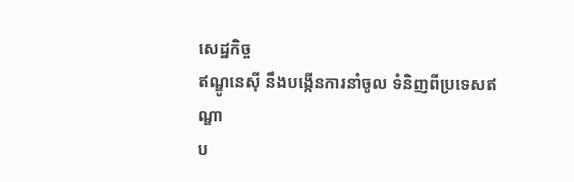សេដ្ឋកិច្ច
ឥណ្ឌូនេស៊ី នឹងបង្កើនការនាំចូល ទំនិញពីប្រទេសឥណ្ឌា
ប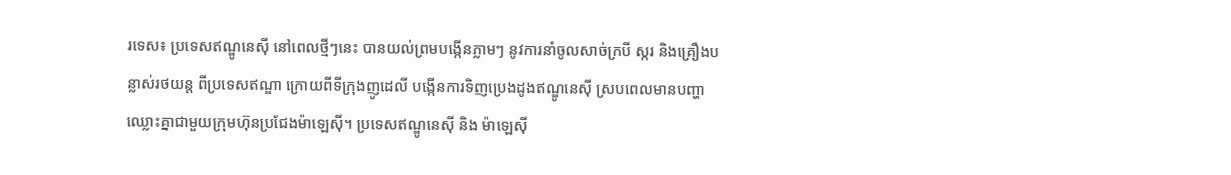រទេស៖ ប្រទេសឥណ្ឌូនេស៊ី នៅពេលថ្មីៗនេះ បានយល់ព្រមបង្កើនភ្លាមៗ នូវការនាំចូលសាច់ក្របី ស្ករ និងគ្រឿងបន្លាស់រថយន្ត ពីប្រទេសឥណ្ឌា ក្រោយពីទីក្រុងញូដេលី បង្កើនការទិញប្រេងដូងឥណ្ឌូនេស៊ី ស្របពេលមានបញ្ហាឈ្លោះគ្នាជាមួយក្រុមហ៊ុនប្រជែងម៉ាឡេស៊ី។ ប្រទេសឥណ្ឌូនេស៊ី និង ម៉ាឡេស៊ី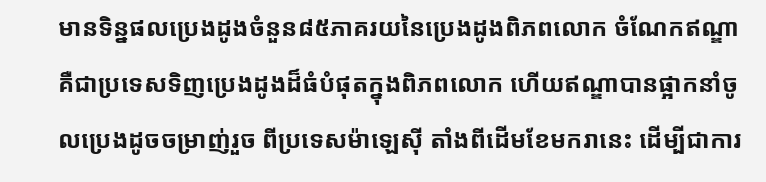មានទិន្នផលប្រេងដូងចំនួន៨៥ភាគរយនៃប្រេងដូងពិភពលោក ចំណែកឥណ្ឌាគឺជាប្រទេសទិញប្រេងដូងដ៏ធំបំផុតក្នុងពិភពលោក ហើយឥណ្ឌាបានផ្អាកនាំចូលប្រេងដូចចម្រាញ់រួច ពីប្រទេសម៉ាឡេស៊ី តាំងពីដើមខែមករានេះ ដើម្បីជាការ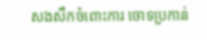សងសឹកចំពោះការ ចោទប្រកាន់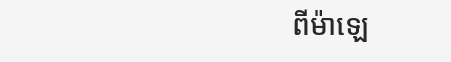ពីម៉ាឡេ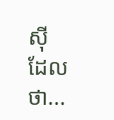ស៊ី ដែលថា...